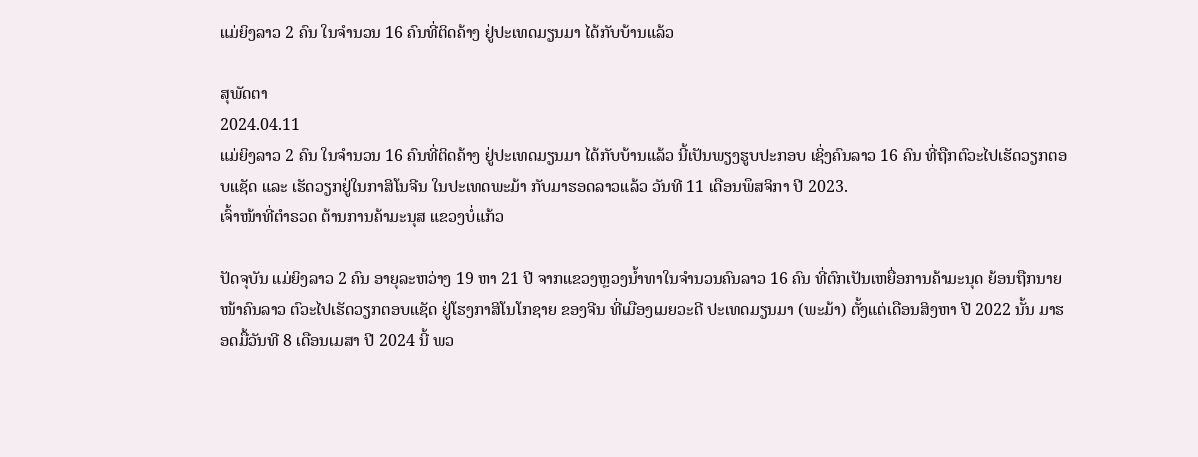ແມ່ຍິງລາວ 2 ຄົນ ໃນຈໍານວນ 16 ຄົນທີ່ຕິດຄ້າງ ຢູ່ປະເທດມຽນມາ ໄດ້ກັບບ້ານແລ້ວ

ສຸພັດຕາ
2024.04.11
ແມ່ຍິງລາວ 2 ຄົນ ໃນຈໍານວນ 16 ຄົນທີ່ຕິດຄ້າງ ຢູ່ປະເທດມຽນມາ ໄດ້ກັບບ້ານແລ້ວ ນີ້ເປັນພຽງຮູບປະກອບ ເຊິ່ງຄົນລາວ 16 ຄົນ ທີ່ຖືກຕົວະໄປເຮັດວຽກຕອບແຊັດ ແລະ ເຮັດວຽກຢູ່ໃນກາສິໂນຈີນ ໃນປະເທດພະມ້າ ກັບມາຮອດລາວແລ້ວ ວັນທີ 11 ເດືອນພຶສຈິກາ ປີ 2023.
ເຈົ້າໜ້າທີ່ຕໍາຣວດ ຕ້ານການຄ້າມະນຸສ ແຂວງບໍ່ແກ້ວ

ປັດຈຸບັນ ແມ່ຍິງລາວ 2 ຄົນ ອາຍຸລະຫວ່າງ 19 ຫາ 21 ປີ ຈາກແຂວງຫຼວງນໍ້າທາໃນຈໍານວນຄົນລາວ 16 ຄົນ ທີ່ຕົກເປັນເຫຍື່ອການຄ້າມະນຸດ ຍ້ອນຖືກນາຍໜ້າຄົນລາວ ຕົວະໄປເຮັດວຽກຕອບແຊັດ ຢູ່ໂຮງກາສິໂນໂກຊາຍ ຂອງຈີນ ທີ່ເມືອງເມຍວະດີ ປະເທດມຽນມາ (ພະມ້າ) ຕັ້ງແຕ່ເດືອນສິງຫາ ປີ 2022 ນັ້ນ ມາຮອດມື້ວັນທີ 8 ເດືອນເມສາ ປີ 2024 ນີ້ ພວ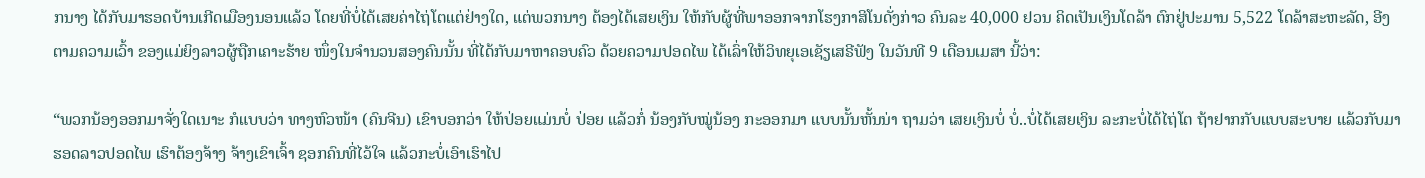ກນາງ ໄດ້ກັບມາຮອດບ້ານເກີດເມືອງນອນແລ້ວ ໂດຍທີ່ບໍ່ໄດ້ເສຍຄ່າໄຖ່ໂຕແຕ່ຢ່າງໃດ, ແຕ່ພວກນາງ ຕ້ອງໄດ້ເສຍເງິນ ໃຫ້ກັບຜູ້ທີ່ພາອອກຈາກໂຮງກາສິໂນດັ່ງກ່າວ ຄົນລະ 40,000 ຢວນ ຄິດເປັນເງິນໂດລ້າ ຕົກຢູ່ປະມານ 5,522 ໂດລ້າສະຫະລັດ, ອີງຕາມຄວາມເວົ້າ ຂອງແມ່ຍິງລາວຜູ້ຖືກເຄາະຮ້າຍ ໜຶ່ງໃນຈໍານວນສອງຄົນນັ້ນ ທີ່ໄດ້ກັບມາຫາຄອບຄົວ ດ້ວຍຄວາມປອດໄພ ໄດ້ເລົ່າໃຫ້ວິທຍຸເອເຊັຽເສຣີຟັງ ໃນວັນທີ 9 ເດືອນເມສາ ນີ້ວ່າ:

“ພວກນ້ອງອອກມາຈັ່ງໃດເນາະ ກໍແບບວ່າ ທາງຫົວໜ້າ (ຄົນຈີນ) ເຂົາບອກວ່າ ໃຫ້ປ່ອຍແມ່ນບໍ່ ປ່ອຍ ແລ້ວກໍ່ ນ້ອງກັບໝູ່ນ້ອງ ກະອອກມາ ແບບນັ້ນຫັ້ນນ່າ ຖາມວ່າ ເສຍເງິນບໍ່ ບໍ່..ບໍ່ໄດ້ເສຍເງິນ ລະກະບໍ່ໄດ້ໄຖ່ໂຕ ຖ້າຢາກກັບແບບສະບາຍ ແລ້ວກັບມາຮອດລາວປອດໄພ ເຮົາຕ້ອງຈ້າງ ຈ້າງເຂົາເຈົ້າ ຊອກຄົນທີ່ໄວ້ໃຈ ແລ້ວກະບໍ່ເອົາເຮົາໄປ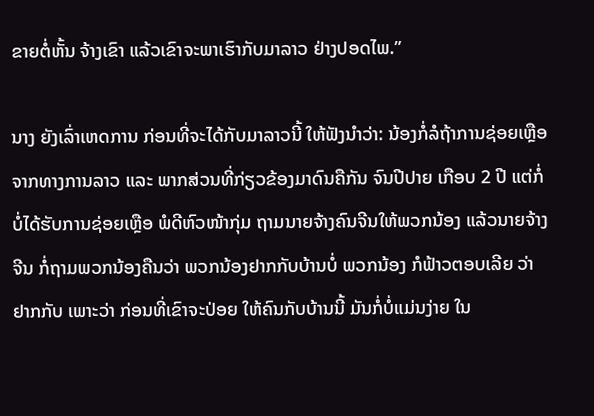ຂາຍຕໍ່ຫັ້ນ ຈ້າງເຂົາ ແລ້ວເຂົາຈະພາເຮົາກັບມາລາວ ຢ່າງປອດໄພ.”

ນາງ ຍັງເລົ່າເຫດການ ກ່ອນທີ່ຈະໄດ້ກັບມາລາວນີ້ ໃຫ້ຟັງນໍາວ່າ: ນ້ອງກໍ່ລໍຖ້າການຊ່ອຍເຫຼືອ ຈາກທາງການລາວ ແລະ ພາກສ່ວນທີ່ກ່ຽວຂ້ອງມາດົນຄືກັນ ຈົນປີປາຍ ເກືອບ 2 ປີ ແຕ່ກໍ່ບໍ່ໄດ້ຮັບການຊ່ອຍເຫຼືອ ພໍດີຫົວໜ້າກຸ່ມ ຖາມນາຍຈ້າງຄົນຈີນໃຫ້ພວກນ້ອງ ແລ້ວນາຍຈ້າງຈີນ ກໍ່ຖາມພວກນ້ອງຄືນວ່າ ພວກນ້ອງຢາກກັບບ້ານບໍ່ ພວກນ້ອງ ກໍຟ້າວຕອບເລີຍ ວ່າ ຢາກກັບ ເພາະວ່າ ກ່ອນທີ່ເຂົາຈະປ່ອຍ ໃຫ້ຄົນກັບບ້ານນີ້ ມັນກໍ່ບໍ່ແມ່ນງ່າຍ ໃນ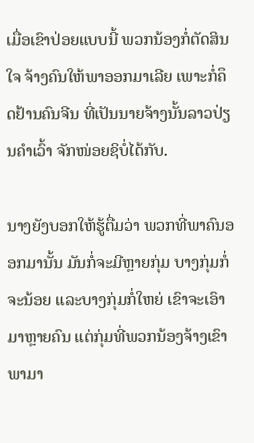ເມື່ອເຂົາປ່ອຍແບບນີ້ ພວກນ້ອງກໍ່ຕັດສິນໃຈ ຈ້າງຄົນໃຫ້ພາອອກມາເລີຍ ເພາະກໍ່ຄຶດຢ້ານຄົນຈີນ ທີ່ເປັນນາຍຈ້າງນັ້ນລາວປ່ຽນຄຳເວົ້າ ຈັກໜ່ອຍຊິບໍ່ໄດ້ກັບ.

ນາງຍັງບອກໃຫ້ຮູ້ຕື່ມວ່າ ພວກທີ່ພາຄົນອອກມານັ້ນ ມັນກໍ່ຈະມີຫຼາຍກຸ່ມ ບາງກຸ່ມກໍ່ຈະນ້ອຍ ແລະບາງກຸ່ມກໍ່ໃຫຍ່ ເຂົາຈະເອົາມາຫຼາຍຄົນ ແຕ່ກຸ່ມທີ່ພວກນ້ອງຈ້າງເຂົາ ພາມາ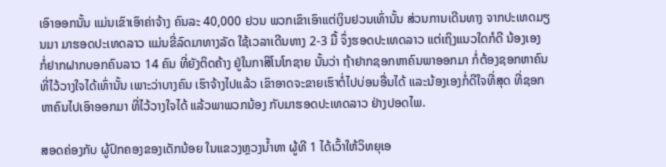ເອົາອອກນັ້ນ ແມ່ນເຂົາເອົາຄ່າຈ້າງ ຄົນລະ 40,000 ຢວນ ພວກເຂົາເອົາແຕ່ເງິນຢວນເທົ່ານັ້ນ ສ່ວນການເດີນທາງ ຈາກປະເທດມຽນມາ ມາຮອດປະເທດລາວ ແມ່ນຂີ່ລົດມາທາງລັດ ໃຊ້ເວລາເດີນທາງ 2-3 ມື້ ຈຶ່ງຮອດປະເທດລາວ ແຕ່ເຖິງແນວໃດກໍດີ ນ້ອງເອງ ກໍ່ຢາກຝາກບອກຄົນລາວ 14 ຄົນ ທີ່ຍັງຕິດຄ້າງ ຢູ່ໃນກາສິໂນໂກຊາຍ ນັ້ນວ່າ ຖ້າຢາກຊອກຫາຄົນພາອອກມາ ກໍ່ຕ້ອງຊອກຫາຄົນ ທີ່ໄວ້ວາງໃຈໄດ້ເທົ່ານັ້ນ ເພາະວ່າບາງຄົນ ເຮົາຈ້າງໄປແລ້ວ ເຂົາອາດຈະຂາຍເຮົາຕໍ່ໄປບ່ອນອື່ນໄດ້ ແລະນ້ອງເອງກໍ່ດີໃຈທີ່ສຸດ ທີ່ຊອກຫາຄົນໄປເອົາອອກມາ ທີ່ໄວ້ວາງໃຈໄດ້ ແລ້ວພາພວກນ້ອງ ກັບມາຮອດປະເທດລາວ ຢ່າງປອດໄພ.

ສອດຄ່ອງກັບ ຜູ້ປົກຄອງຂອງເດັກນ້ອຍ ໃນແຂວງຫຼວງນໍ້າທາ ຜູ້ທີ 1 ໄດ້ເວົ້າໃຫ້ວິທຍຸເອ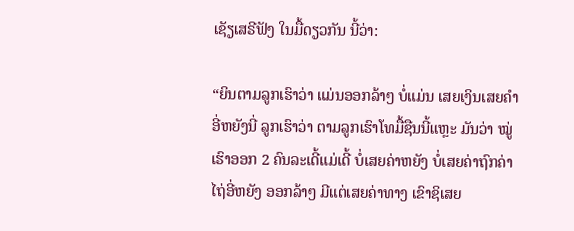ເຊັຽເສຣີຟັງ ໃນມື້ດຽວກັນ ນີ້ວ່າ:

“ຍິນຕາມລູກເຮົາວ່າ ແມ່ນອອກລ້າໆ ບໍ່ແມ່ນ ເສຍເງິນເສຍຄໍາອີ່ຫຍັງນີ່ ລູກເຮົາວ່າ ຕາມລູກເຮົາໂທມື້ຊືນນີ້ແຫຼະ ມັນວ່າ ໝູ່ເຮົາອອກ 2 ຄົນລະເດີ້ແມ່ເດີ້ ບໍ່ເສຍຄ່າຫຍັງ ບໍ່ເສຍຄ່າຖົກຄ່າໄຖ່ອີ່ຫຍັງ ອອກລ້າໆ ມີແຕ່ເສຍຄ່າທາງ ເຂົາຊິເສຍ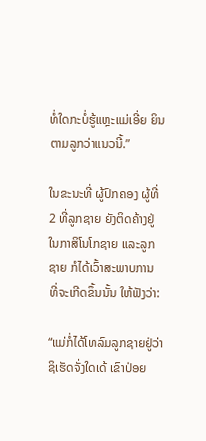ທໍ່ໃດກະບໍ່ຮູ້ແຫຼະແມ່ເອີ່ຍ ຍິນຕາມລູກວ່າແນວນີ້.”

ໃນຂະນະທີ່ ຜູ້ປົກຄອງ ຜູ້ທີ່ 2 ທີ່ລູກຊາຍ ຍັງຕິດຄ້າງຢູ່ໃນກາສິໂນໂກຊາຍ ແລະລູກຊາຍ ກໍໄດ້ເວົ້າສະພາບການ ທີ່ຈະເກີດຂຶ້ນນັ້ນ ໃຫ້ຟັງວ່າ:

“ແມ່ກໍ່ໄດ້ໂທລົມລູກຊາຍຢູ່ວ່າ ຊິເຮັດຈັ່ງໃດເດ້ ເຂົາປ່ອຍ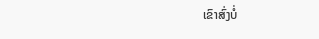ເຂົາສົ່ງບໍ່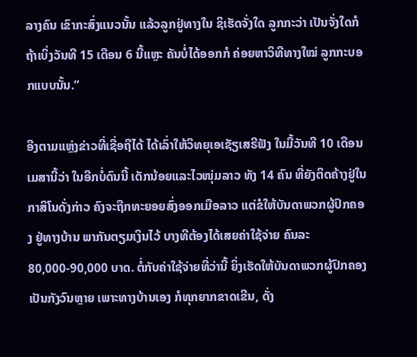ລາງຄົນ ເຂົາກະສົ່ງແນວນັ້ນ ແລ້ວລູກຢູ່ທາງໃນ ຊິເຮັດຈັ່ງໃດ ລູກກະວ່າ ເປັນຈັ່ງໃດກໍ ຖ້າເບິ່ງວັນທີ 15 ເດືອນ 6 ນີ້ແຫຼະ ຄັນບໍ່ໄດ້ອອກກໍ ຄ່ອຍຫາວິທີທາງໃໝ່ ລູກກະບອກແບບນັ້ນ.”

ອີງຕາມແຫຼ່ງຂ່າວທີ່ເຊື່ອຖືໄດ້ ໄດ້ເລົ່າໃຫ້ວິທຍຸເອເຊັຽເສຣີຟັງ ໃນມື້ວັນທີ 10 ເດືອນເມສານີ້ວ່າ ໃນອີກບໍ່ດົນນີ້ ເດັກນ້ອຍແລະໄວໜຸ່ມລາວ ທັງ 14 ຄົນ ທີ່ຍັງຕິດຄ້າງຢູ່ໃນກາສິໂນດັ່ງກ່າວ ຄົງຈະຖືກທະຍອຍສົ່ງອອກເມືອລາວ ແຕ່ຂໍໃຫ້ບັນດາພວກຜູ້ປົກຄອງ ຢູ່ທາງບ້ານ ພາກັນຕຽມເງິນໄວ້ ບາງທີຕ້ອງໄດ້ເສຍຄ່າໃຊ້ຈ່າຍ ຄົນລະ 80,000-90,000 ບາດ. ຕໍ່ກັບຄ່າໃຊ້ຈ່າຍທີ່ວ່ານີ້ ຍິ່ງເຮັດໃຫ້ບັນດາພວກຜູ້ປົກຄອງ ເປັນກັງວົນຫຼາຍ ເພາະທາງບ້ານເອງ ກໍທຸກຍາກຂາດເຂີນ, ດັ່ງ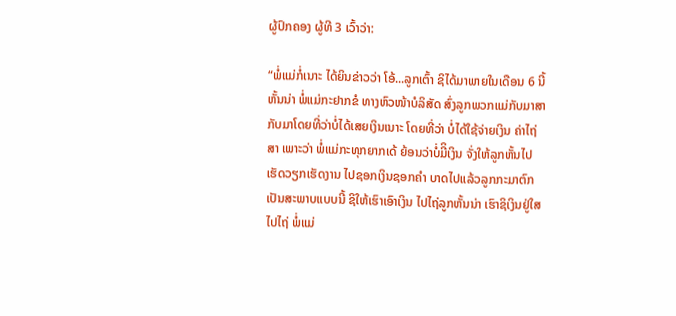ຜູ້ປົກຄອງ ຜູ້ທີ 3 ເວົ້າວ່າ:

“ພໍ່ແມ່ກໍ່ເນາະ ໄດ້ຍິນຂ່າວວ່າ ໂອ້...ລູກເຕົ້າ ຊິໄດ້ມາພາຍໃນເດືອນ 6 ນີ້ຫັ້ນນ່າ ພໍ່ແມ່ກະຢາກຂໍ ທາງຫົວໜ້າບໍລິສັດ ສົ່ງລູກພວກແມ່ກັບມາສາ ກັບມາໂດຍທີ່ວ່າບໍ່ໄດ້ເສຍເງິນເນາະ ໂດຍທີ່ວ່າ ບໍ່ໄດ້ໃຊ້ຈ່າຍເງິນ ຄ່າໄຖ່ສາ ເພາະວ່າ ພໍ່ແມ່ກະທຸກຍາກເດ້ ຍ້ອນວ່າບໍ່ມີິເງິນ ຈັ່ງໃຫ້ລູກຫັ້ນໄປເຮັດວຽກເຮັດງານ ໄປຊອກເງິນຊອກຄໍາ ບາດໄປແລ້ວລູກກະມາຕົກເປັນສະພາບແບບນີ້ ຊິໃຫ້ເຮົາເອົາເງິນ ໄປໄຖ່ລູກຫັ້ນນ່າ ເຮົາຊິເງິນຢູ່ໃສໄປໄຖ່ ພໍ່ແມ່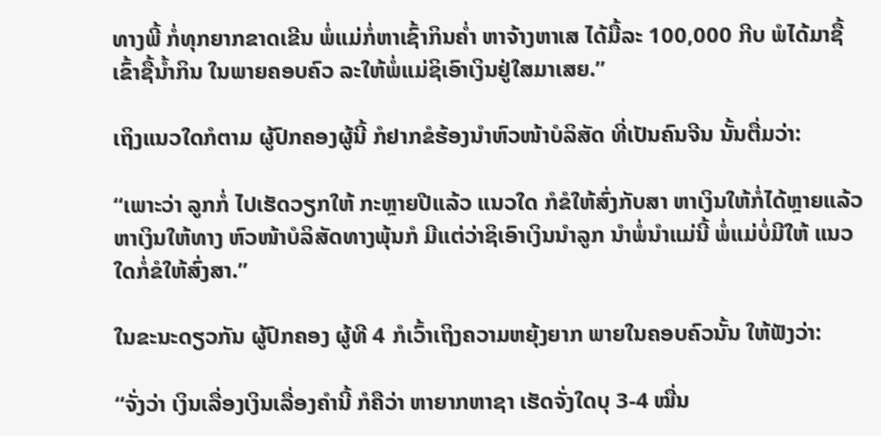ທາງພີ້ ກໍ່ທຸກຍາກຂາດເຂີນ ພໍ່ແມ່ກໍ່ຫາເຊົ້າກິນຄໍ່າ ຫາຈ້າງຫາເສ ໄດ້ມື້ລະ 100,000 ກີບ ພໍໄດ້ມາຊື້ເຂົ້າຊື້ນໍ້າກິນ ໃນພາຍຄອບຄົວ ລະໃຫ້ພໍ່ແມ່ຊິເອົາເງິນຢູ່ໃສມາເສຍ.”

ເຖິງແນວໃດກໍຕາມ ຜູ້ປົກຄອງຜູ້ນີ້ ກໍຢາກຂໍຮ້ອງນໍາຫົວໜ້າບໍລິສັດ ທີ່ເປັນຄົນຈີນ ນັ້ນຕື່ມວ່າ:

“ເພາະວ່າ ລູກກໍ່ ໄປເຮັດວຽກໃຫ້ ກະຫຼາຍປີແລ້ວ ແນວໃດ ກໍຂໍໃຫ້ສົ່ງກັບສາ ຫາເງິນໃຫ້ກໍ່ໄດ້ຫຼາຍແລ້ວ ຫາເງິນໃຫ້ທາງ ຫົວໜ້າບໍລິສັດທາງພຸ້ນກໍ ມີແຕ່ວ່າຊິເອົາເງິນນໍາລູກ ນໍາພໍ່ນໍາແມ່ນີ້ ພໍ່ແມ່ບໍ່ມີໃຫ້ ແນວໃດກໍ່ຂໍໃຫ້ສົ່ງສາ.”

ໃນຂະນະດຽວກັນ ຜູ້ປົກຄອງ ຜູ້ທີ 4 ກໍເວົ້າເຖິງຄວາມຫຍຸ້ງຍາກ ພາຍໃນຄອບຄົວນັ້ນ ໃຫ້ຟັງວ່າ:

“ຈັ່ງວ່າ ເງິນເລື່ອງເງິນເລື່ອງຄໍານີ້ ກໍຄືວ່າ ຫາຍາກຫາຊາ ເຮັດຈັ່ງໃດບຸ 3-4 ໝື່ນ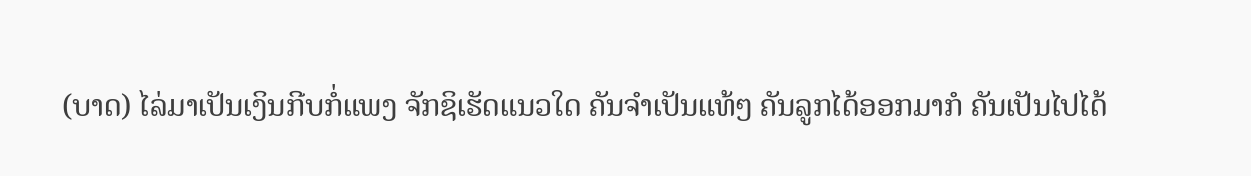(ບາດ) ໄລ່ມາເປັນເງິນກີບກໍ່ແພງ ຈັກຊິເຮັດແນວໃດ ຄັນຈໍາເປັນແທ້ໆ ຄັນລູກໄດ້ອອກມາກໍ ຄັນເປັນໄປໄດ້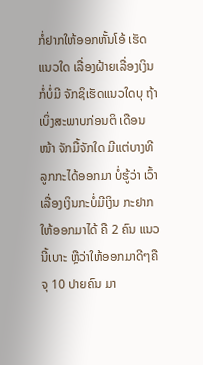ກໍ່ຢາກໃຫ້ອອກຫັ້ນໂອ້ ເຮັດແນວໃດ ເລື່ອງຝ້າຍເລື່ອງເງິນກໍ່ບໍ່ມີ ຈັກຊິເຮັດແນວໃດບຸ ຖ້າເບິ່ງສະພາບກ່ອນຕິ ເດືອນໜ້າ ຈັກມື້ຈັກໃດ ມີແຕ່ບາງທີລູກກະໄດ້ອອກມາ ບໍ່ຮູ້ວ່າ ເວົ້າເລື່ອງເງິນກະບໍ່ມີເງິນ ກະຢາກໃຫ້ອອກມາໄດ້ ຄື 2 ຄົນ ແນວນີ້ເບາະ ຫຼືວ່າໃຫ້ອອກມາດີໆຄື ຈຸ 10 ປາຍຄົນ ມາ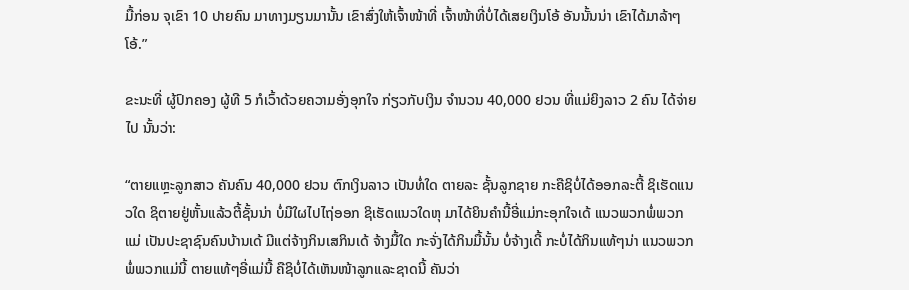ມື້ກ່ອນ ຈຸເຂົາ 10 ປາຍຄົນ ມາທາງມຽນມານັ້ນ ເຂົາສົ່ງໃຫ້ເຈົ້າໜ້າທີ່ ເຈົ້າໜ້າທີ່ບໍ່ໄດ້ເສຍເງິນໂອ້ ອັນນັ້ນນ່າ ເຂົາໄດ້ມາລ້າໆໂອ້.”

ຂະນະທີ່ ຜູ້ປົກຄອງ ຜູ້ທີ 5 ກໍເວົ້າດ້ວຍຄວາມອັ່ງອຸກໃຈ ກ່ຽວກັບເງິນ ຈໍານວນ 40,000 ຢວນ ທີ່ແມ່ຍິງລາວ 2 ຄົນ ໄດ້ຈ່າຍໄປ ນັ້ນວ່າ:

“ຕາຍແຫຼະລູກສາວ ຄັນຄົນ 40,000 ຢວນ ຕົກເງິນລາວ ເປັນທໍ່ໃດ ຕາຍລະ ຊັ້ນລູກຊາຍ ກະຄືຊິບໍ່ໄດ້ອອກລະຕີ້ ຊິເຮັດແນວໃດ ຊິຕາຍຢູ່ຫັ້ນແລ້ວຕີ້ຊັ້ນນ່າ ບໍ່ມີໃຜໄປໄຖ່ອອກ ຊິເຮັດແນວໃດຫຸ ມາໄດ້ຍິນຄໍານີ້ອີ່ແມ່ກະອຸກໃຈເດ້ ແນວພວກພໍ່ພວກແມ່ ເປັນປະຊາຊົນຄົນບ້ານເດ້ ມີແຕ່ຈ້າງກິນເສກິນເດ້ ຈ້າງມື້ໃດ ກະຈັ່ງໄດ້ກິນມື້ນັ້ນ ບໍ່ຈ້າງເດີ້ ກະບໍ່ໄດ້ກິນແທ້ໆນ່າ ແນວພວກພໍ່ພວກແມ່ນີ້ ຕາຍແທ້ໆອີ່ແມ່ນີ້ ຄືຊິບໍ່ໄດ້ເຫັນໜ້າລູກແລະຊາດນີ້ ຄັນວ່າ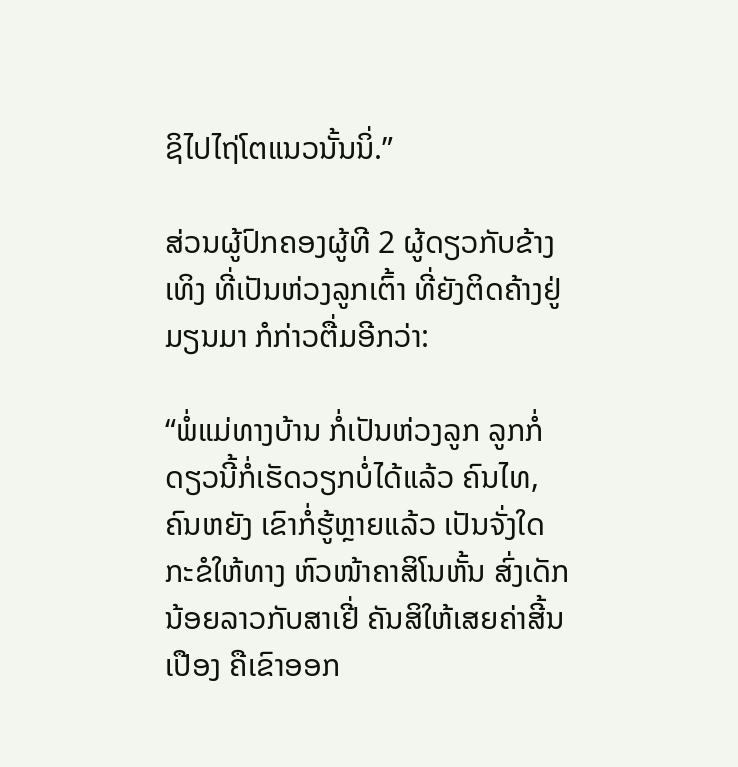ຊິໄປໄຖ່ໂຕແນວນັ້ນນິ່.”

ສ່ວນຜູ້ປົກຄອງຜູ້ທີ 2 ຜູ້ດຽວກັບຂ້າງເທິງ ທີ່ເປັນຫ່ວງລູກເຕົ້າ ທີ່ຍັງຕິດຄ້າງຢູ່ມຽນມາ ກໍກ່າວຕື່ມອີກວ່າ:

“ພໍ່ແມ່ທາງບ້ານ ກໍ່ເປັນຫ່ວງລູກ ລູກກໍ່ ດຽວນີ້ກໍ່ເຮັດວຽກບໍ່ໄດ້ແລ້ວ ຄົນໄທ, ຄົນຫຍັງ ເຂົາກໍ່ຮູ້ຫຼາຍແລ້ວ ເປັນຈັ່ງໃດ ກະຂໍໃຫ້ທາງ ຫົວໜ້າຄາສິໂນຫັ້ນ ສົ່ງເດັກນ້ອຍລາວກັບສາເຢີ່ ຄັນສິໃຫ້ເສຍຄ່າສີ້ນເປືອງ ຄືເຂົາອອກ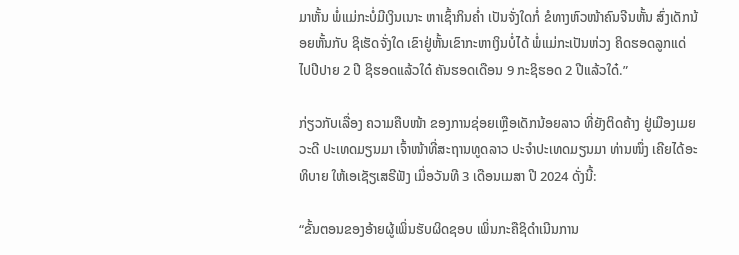ມາຫັ້ນ ພໍ່ແມ່ກະບໍ່ມີເງິນເນາະ ຫາເຊົ້າກິນຄໍ່າ ເປັນຈັ່ງໃດກໍ່ ຂໍທາງຫົວໜ້າຄົນຈີນຫັ້ນ ສົ່ງເດັກນ້ອຍຫັ້ນກັບ ຊິເຮັດຈັ່ງໃດ ເຂົາຢູ່ຫັ້ນເຂົາກະຫາເງິນບໍ່ໄດ້ ພໍ່ແມ່ກະເປັນຫ່ວງ ຄິດຮອດລູກແດ່ ໄປປີປາຍ 2 ປີ ຊິຮອດແລ້ວໃດ໋ ຄັນຮອດເດືອນ 9 ກະຊິຮອດ 2 ປີແລ້ວໃດ໋.”

ກ່ຽວກັບເລື່ອງ ຄວາມຄືບໜ້າ ຂອງການຊ່ອຍເຫຼືອເດັກນ້ອຍລາວ ທີ່ຍັງຕິດຄ້າງ ຢູ່ເມືອງເມຍວະດີ ປະເທດມຽນມາ ເຈົ້າໜ້າທີ່ສະຖານທູດລາວ ປະຈໍາປະເທດມຽນມາ ທ່ານໜຶ່ງ ເຄີຍໄດ້ອະທິບາຍ ໃຫ້ເອເຊັຽເສຣີຟັງ ເມື່ອວັນທີ 3 ເດືອນເມສາ ປີ 2024 ດັ່ງນີ້:

“ຂັ້ນຕອນຂອງອ້າຍຜູ້ເພິ່ນຮັບຜິດຊອບ ເພິ່ນກະຄືຊິດໍາເນີນການ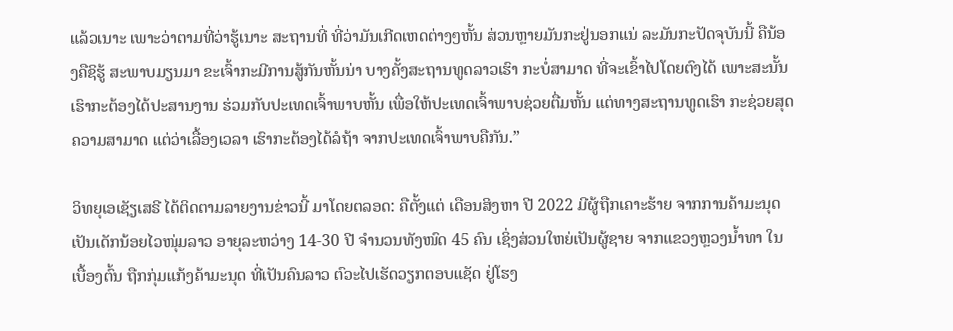ແລ້ວເນາະ ເພາະວ່າຕາມທີ່ວ່າຮູ້ເນາະ ສະຖານທີ່ ທີ່ວ່າມັນເກີດເຫດຕ່າງໆຫັ້ນ ສ່ວນຫຼາຍມັນກະຢູ່ນອກແນ່ ລະມັນກະປັດຈຸບັນນີ້ ຄືນ້ອງຄືຊິຮູ້ ສະພາບມຽນມາ ຂະເຈົ້າກະມີການສູ້ກັນຫັ້ນນ່າ ບາງຄັ້ງສະຖານທູດລາວເຮົາ ກະບໍ່ສາມາດ ທີ່ຈະເຂົ້າໄປໂດຍຕົງໄດ້ ເພາະສະນັ້ນ ເຮົາກະຕ້ອງໄດ້ປະສານງານ ຮ່ວມກັບປະເທດເຈົ້າພາບຫັ້ນ ເພື່ອໃຫ້ປະເທດເຈົ້າພາບຊ່ວຍຕື່ມຫັ້ນ ແຕ່ທາງສະຖານທູດເຮົາ ກະຊ່ວຍສຸດຄວາມສາມາດ ແຕ່ວ່າເລື້ອງເວລາ ເຮົາກະຕ້ອງໄດ້ລໍຖ້າ ຈາກປະເທດເຈົ້າພາບຄືກັນ.”

ວິທຍຸເອເຊັຽເສຣີ ໄດ້ຕິດຕາມລາຍງານຂ່າວນີ້ ມາໂດຍຕລອດ: ຄືຕັ້ງແຕ່ ເດືອນສິງຫາ ປີ 2022 ມີຜູ້ຖືກເຄາະຮ້າຍ ຈາກການຄ້າມະນຸດ ເປັນເດັກນ້ອຍໄວໜຸ່ມລາວ ອາຍຸລະຫວ່າງ 14-30 ປີ ຈໍານວນທັງໜົດ 45 ຄົນ ເຊິ່ງສ່ວນໃຫຍ່ເປັນຜູ້ຊາຍ ຈາກແຂວງຫຼວງນໍ້າທາ ໃນເບື້ອງຕົ້ນ ຖືກກຸ່ມແກ້ງຄ້າມະນຸດ ທີ່ເປັນຄົນລາວ ຕົວະໄປເຮັດວຽກຕອບແຊັດ ຢູ່ໂຮງ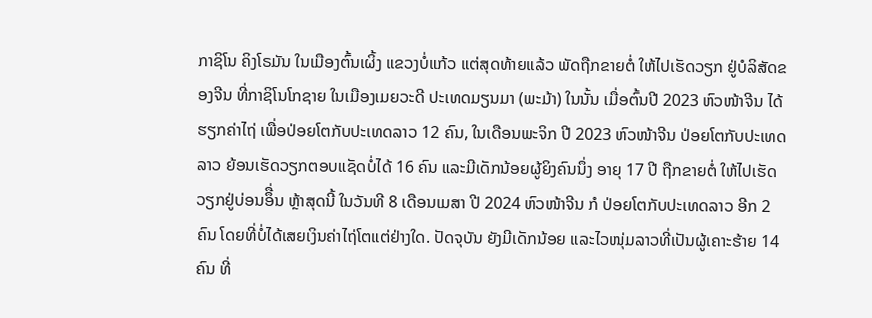ກາຊິໂນ ຄິງໂຣມັນ ໃນເມືອງຕົ້ນເຜິ້ງ ແຂວງບໍ່ແກ້ວ ແຕ່ສຸດທ້າຍແລ້ວ ພັດຖືກຂາຍຕໍ່ ໃຫ້ໄປເຮັດວຽກ ຢູ່ບໍລິສັດຂອງຈີນ ທີ່ກາຊິໂນໂກຊາຍ ໃນເມືອງເມຍວະດີ ປະເທດມຽນມາ (ພະມ້າ) ໃນນັ້ນ ເມື່ອຕົ້ນປີ 2023 ຫົວໜ້າຈີນ ໄດ້ຮຽກຄ່າໄຖ່ ເພື່ອປ່ອຍໂຕກັບປະເທດລາວ 12 ຄົນ, ໃນເດືອນພະຈິກ ປີ 2023 ຫົວໜ້າຈີນ ປ່ອຍໂຕກັບປະເທດລາວ ຍ້ອນເຮັດວຽກຕອບແຊັດບໍ່ໄດ້ 16 ຄົນ ແລະມີເດັກນ້ອຍຜູ້ຍິງຄົນນຶ່ງ ອາຍຸ 17 ປີ ຖືກຂາຍຕໍ່ ໃຫ້ໄປເຮັດວຽກຢູ່ບ່ອນອຶື່ນ ຫຼ້າສຸດນີ້ ໃນວັນທີ 8 ເດືອນເມສາ ປີ 2024 ຫົວໜ້າຈີນ ກໍ ປ່ອຍໂຕກັບປະເທດລາວ ອີກ 2 ຄົນ ໂດຍທີ່ບໍ່ໄດ້ເສຍເງິນຄ່າໄຖ່ໂຕແຕ່ຢ່າງໃດ. ປັດຈຸບັນ ຍັງມີເດັກນ້ອຍ ແລະໄວໜຸ່ມລາວທີ່ເປັນຜູ້ເຄາະຮ້າຍ 14 ຄົນ ທີ່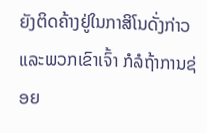ຍັງຕິດຄ້າງຢູ່ໃນກາສິໂນດັ່ງກ່າວ ແລະພວກເຂົາເຈົ້າ ກໍລໍຖ້າການຊ່ອຍ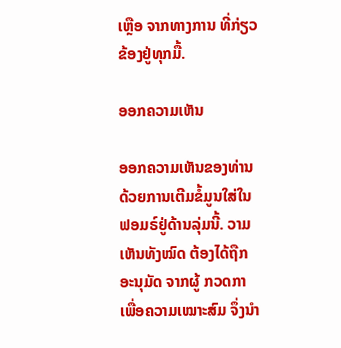ເຫຼືອ ຈາກທາງການ ທີ່ກ່ຽວຂ້ອງຢູ່ທຸກມື້.

ອອກຄວາມເຫັນ

ອອກຄວາມເຫັນຂອງທ່ານດ້ວຍການເຕີມຂໍ້ມູນໃສ່ໃນຟອມຣ໌ຢູ່ດ້ານລຸ່ມນີ້. ວາມເຫັນທັງໝົດ ຕ້ອງໄດ້ຖືກ ອະນຸມັດ ຈາກຜູ້ ກວດກາ ເພື່ອຄວາມເໝາະສົມ ຈຶ່ງນໍາ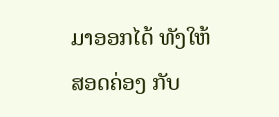ມາອອກໄດ້ ທັງໃຫ້ສອດຄ່ອງ ກັບ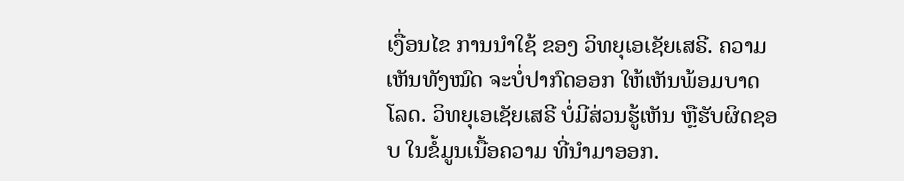ເງື່ອນໄຂ ການນຳໃຊ້ ຂອງ ວິທຍຸເອເຊັຍເສຣີ. ຄວາມເຫັນທັງໝົດ ຈະບໍ່ປາກົດອອກ ໃຫ້ເຫັນພ້ອມບາດໂລດ. ວິທຍຸເອເຊັຍເສຣີ ບໍ່ມີສ່ວນຮູ້ເຫັນ ຫຼືຮັບຜິດຊອບ ໃນຂໍ້ມູນເນື້ອຄວາມ ທີ່ນໍາມາອອກ.